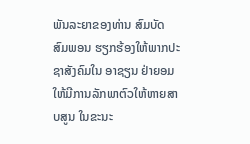ພັນລະຍາຂອງທ່ານ ສົມບັດ ສົມພອນ ຮຽກຮ້ອງໃຫ້ພາກປະຊາສັງຄົມໃນ ອາຊຽນ ຢ່າຍອມໃຫ້ມີການລັກພາຕົວໃຫ້ຫາຍສາບສູນ ໃນຂະນະ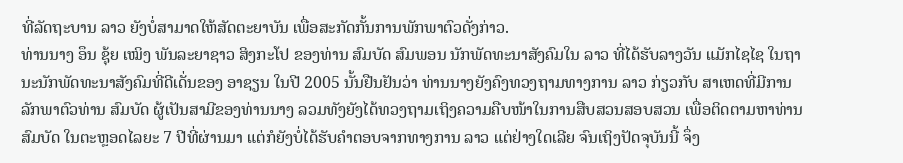ທີ່ລັດຖະບານ ລາວ ຍັງບໍ່ສາມາດໃຫ້ສັດຕະຍາບັນ ເພື່ອສະກັດກັ້ນການພັກພາຕົວດັ່ງກ່າວ.
ທ່ານນາງ ອຶນ ຊຸ້ຍ ເໝິງ ພັນລະຍາຊາວ ສິງກະໂປ ຂອງທ່ານ ສົມບັດ ສົມພອນ ນັກພັດທະນາສັງຄົມໃນ ລາວ ທີ່ໄດ້ຮັບລາງວັນ ແມັກໄຊໄຊ ໃນຖານະນັກພັດທະນາສັງຄົມທີ່ດີເດັ່ນຂອງ ອາຊຽນ ໃນປີ 2005 ນັ້ນຢືນຢັນວ່າ ທ່ານນາງຍັງຄົງທວງຖາມທາງການ ລາວ ກ່ຽວກັບ ສາເຫດທີ່ມີການລັກພາຕົວທ່ານ ສົມບັດ ຜູ້ເປັນສາມີຂອງທ່ານນາງ ລວມທັງຍັງໄດ້ທວງຖາມເຖິງຄວາມຄືບໜ້າໃນການສືບສວນສອບສວນ ເພື່ອຕິດຕາມຫາທ່ານ ສົມບັດ ໃນຕະຫຼອດໄລຍະ 7 ປີທີ່ຜ່ານມາ ແຕ່ກໍຍັງບໍ່ໄດ້ຮັບຄຳຕອບຈາກທາງການ ລາວ ແຕ່ຢ່າງໃດເລີຍ ຈົນເຖິງປັດຈຸບັນນີ້ ຈຶ່ງ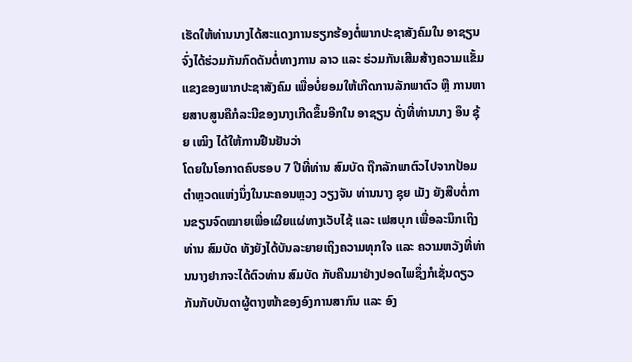ເຮັດໃຫ້ທ່ານນາງໄດ້ສະແດງການຮຽກຮ້ອງຕໍ່ພາກປະຊາສັງຄົມໃນ ອາຊຽນ ຈົ່ງໄດ້ຮ່ວມກັນກົດດັນຕໍ່ທາງການ ລາວ ແລະ ຮ່ວມກັນເສີມສ້າງຄວາມແຂັ້ມແຂງຂອງພາກປະຊາສັງຄົມ ເພື່ອບໍ່ຍອມໃຫ້ເກີດການລັກພາຕົວ ຫຼື ການຫາຍສາບສູນຄືກໍລະນີຂອງນາງເກີດຂຶ້ນອີກໃນ ອາຊຽນ ດັ່ງທີ່ທ່ານນາງ ອຶນ ຊຸ້ຍ ເໝິງ ໄດ້ໃຫ້ການຢືນຢັນວ່າ
ໂດຍໃນໂອກາດຄົບຮອບ 7 ປີທີ່ທ່ານ ສົມບັດ ຖືກລັກພາຕົວໄປຈາກປ້ອມຕຳຫຼວດແຫ່ງນຶ່ງໃນນະຄອນຫຼວງ ວຽງຈັນ ທ່ານນາງ ຊຸຍ ເມັງ ຍັງສືບຕໍ່ການຂຽນຈົດໝາຍເພື່ອເຜີຍແຜ່ທາງເວັບໄຊ້ ແລະ ເຟສບຸກ ເພື່ອລະນຶກເຖິງທ່ານ ສົມບັດ ທັງຍັງໄດ້ບັນລະຍາຍເຖິງຄວາມທຸກໃຈ ແລະ ຄວາມຫວັງທີ່ທ່ານນາງຢາກຈະໄດ້ຕົວທ່ານ ສົມບັດ ກັບຄືນມາຢ່າງປອດໄພຊຶ່ງກໍເຊັ່ນດຽວກັນກັບບັນດາຜູ້ຕາງໜ້າຂອງອົງການສາກົນ ແລະ ອົງ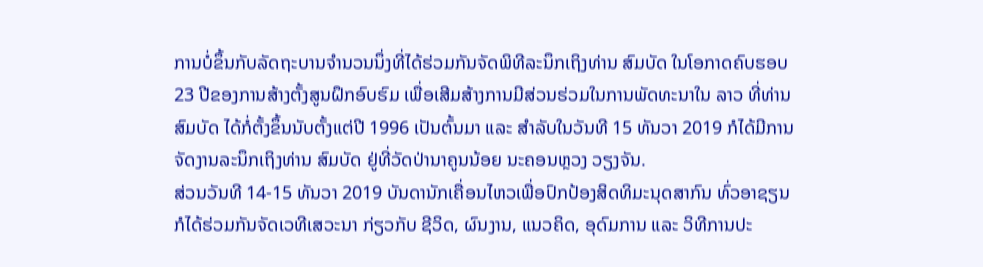ການບໍ່ຂຶ້ນກັບລັດຖະບານຈຳນວນນຶ່ງທີ່ໄດ້ຮ່ວມກັນຈັດພິທີລະນຶກເຖິງທ່ານ ສົມບັດ ໃນໂອກາດຄົບຮອບ 23 ປີຂອງການສ້າງຕັ້ງສູນຝຶກອົບຮົມ ເພື່ອເສີມສ້າງການມີສ່ວນຮ່ວມໃນການພັດທະນາໃນ ລາວ ທີ່ທ່ານ ສົມບັດ ໄດ້ກໍ່ຕັ້ງຂຶ້ນນັບຕັ້ງແຕ່ປີ 1996 ເປັນຕົ້ນມາ ແລະ ສຳລັບໃນວັນທີ 15 ທັນວາ 2019 ກໍໄດ້ມີການຈັດງານລະນຶກເຖິງທ່ານ ສົມບັດ ຢູ່ທີ່ວັດປ່ານາຄູນນ້ອຍ ນະຄອນຫຼວງ ວຽງຈັນ.
ສ່ວນວັນທີ 14-15 ທັນວາ 2019 ບັນດານັກເຄື່ອນໄຫວເພື່ອປົກປ້ອງສິດທິມະນຸດສາກົນ ທົ່ວອາຊຽນ ກໍໄດ້ຮ່ວມກັນຈັດເວທີເສວະນາ ກ່ຽວກັບ ຊີວິດ, ຜົນງານ, ແນວຄິດ, ອຸດົມການ ແລະ ວິທີການປະ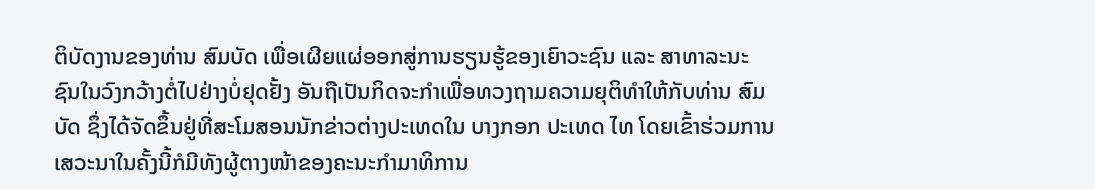ຕິບັດງານຂອງທ່ານ ສົມບັດ ເພື່ອເຜີຍແຜ່ອອກສູ່ການຮຽນຮູ້ຂອງເຍົາວະຊົນ ແລະ ສາທາລະນະຊົນໃນວົງກວ້າງຕໍ່ໄປຢ່າງບໍ່ຢຸດຢັ້ງ ອັນຖືເປັນກິດຈະກຳເພື່ອທວງຖາມຄວາມຍຸຕິທຳໃຫ້ກັບທ່ານ ສົມບັດ ຊຶ່ງໄດ້ຈັດຂຶ້ນຢູ່ທີ່ສະໂມສອນນັກຂ່າວຕ່າງປະເທດໃນ ບາງກອກ ປະເທດ ໄທ ໂດຍເຂົ້າຮ່ວມການເສວະນາໃນຄັ້ງນີ້ກໍມີທັງຜູ້ຕາງໜ້າຂອງຄະນະກຳມາທິການ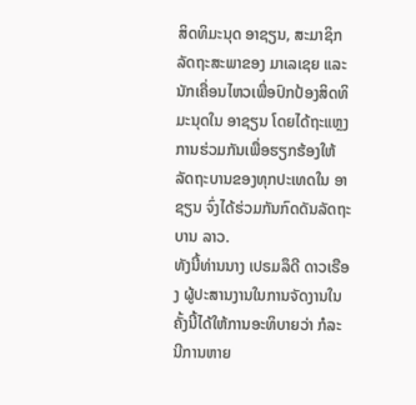ສິດທິມະນຸດ ອາຊຽນ, ສະມາຊິກລັດຖະສະພາຂອງ ມາເລເຊຍ ແລະ ນັກເຄື່ອນໄຫວເພື່ອປົກປ້ອງສິດທິມະນຸດໃນ ອາຊຽນ ໂດຍໄດ້ຖະແຫຼງການຮ່ວມກັນເພື່ອຮຽກຮ້ອງໃຫ້ລັດຖະບານຂອງທຸກປະເທດໃນ ອາຊຽນ ຈົ່ງໄດ້ຮ່ວມກັນກົດດັນລັດຖະບານ ລາວ.
ທັງນີ້ທ່ານນາງ ເປຣມລຶດີ ດາວເຣືອງ ຜູ້ປະສານງານໃນການຈັດງານໃນຄັ້ງນີ້ໄດ້ໃຫ້ການອະທິບາຍວ່າ ກໍລະນີການຫາຍ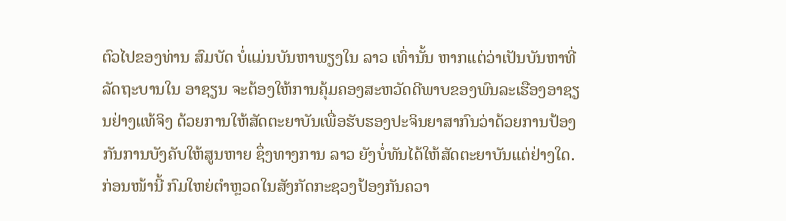ຕົວໄປຂອງທ່ານ ສົມບັດ ບໍ່ແມ່ນບັນຫາພຽງໃນ ລາວ ເທົ່ານັ້ນ ຫາກແຕ່ວ່າເປັນບັນຫາທີ່ລັດຖະບານໃນ ອາຊຽນ ຈະຕ້ອງໃຫ້ການຄຸ້ມຄອງສະຫວັດດີພາບຂອງພົນລະເຮືອງອາຊຽນຢ່າງແທ້ຈິງ ດ້ວຍການໃຫ້ສັດຕະຍາບັນເພື່ອຮັບຮອງປະຈິນຍາສາກົນວ່າດ້ວຍການປ້ອງກັນການບັງຄັບໃຫ້ສູນຫາຍ ຊຶ່ງທາງການ ລາວ ຍັງບໍ່ທັນໄດ້ໃຫ້ສັດຕະຍາບັນແຕ່ຢ່າງໃດ.
ກ່ອນໜ້ານີ້ ກົມໃຫຍ່ຕຳຫຼວດໃນສັງກັດກະຊວງປ້ອງກັນຄວາ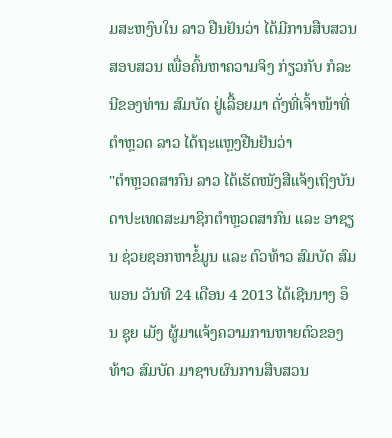ມສະຫງົບໃນ ລາວ ຢືນຢັນວ່າ ໄດ້ມີການສືບສວນສອບສວນ ເພື່ອຄົ້ນຫາຄວາມຈິງ ກ່ຽວກັບ ກໍລະນີຂອງທ່ານ ສົມບັດ ຢູ່ເລື້ອຍມາ ດັ່ງທີ່ເຈົ້າໜ້າທີ່ຕຳຫຼວດ ລາວ ໄດ້ຖະແຫຼງຢືນຢັນວ່າ
"ຕຳຫຼວດສາກົນ ລາວ ໄດ້ເຮັດໜັງສືແຈ້ງເຖິງບັນດາປະເທດສະມາຊິກຕຳຫຼວດສາກົນ ແລະ ອາຊຽນ ຊ່ວຍຊອກຫາຂໍ້ມູນ ແລະ ຕົວທ້າວ ສົມບັດ ສົມພອນ ວັນທີ 24 ເດືອນ 4 2013 ໄດ້ເຊີນນາງ ອຶນ ຊຸຍ ເມັງ ຜູ້ມາແຈ້ງຄວາມການຫາຍຕົວຂອງທ້າວ ສົມບັດ ມາຊາບຜົນການສືບສວນ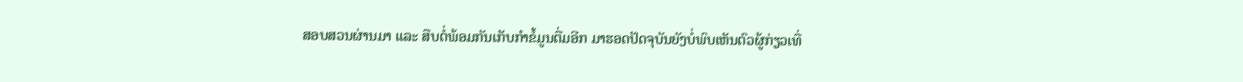ສອບສວນຜ່ານມາ ແລະ ສືບຕໍ່ພ້ອມກັນເກັບກຳຂໍ້ມູນຕື່ມອີກ ມາຮອດປັດຈຸບັນຍັງບໍ່ພົບເຫັນຕົວຜູ້ກ່ຽວເທື່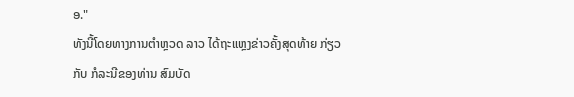ອ."
ທັງນີ້ໂດຍທາງການຕຳຫຼວດ ລາວ ໄດ້ຖະແຫຼງຂ່າວຄັ້ງສຸດທ້າຍ ກ່ຽວກັບ ກໍລະນີຂອງທ່ານ ສົມບັດ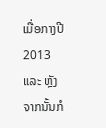ເມື່ອກາງປີ 2013 ແລະ ຫຼັງຈາກນັ້ນກໍ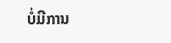ບໍ່ມີການ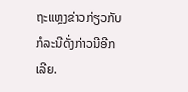ຖະແຫຼງຂ່າວກ່ຽວກັບກໍລະນີດັ່ງກ່າວນີອີກເລີຍ.